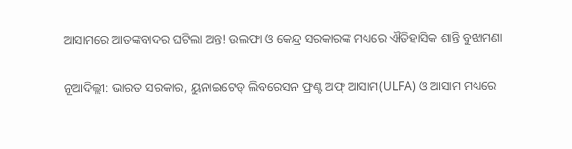ଆସାମରେ ଆତଙ୍କବାଦର ଘଟିଲା ଅନ୍ତ! ଉଲଫା ଓ କେନ୍ଦ୍ର ସରକାରଙ୍କ ମଧ୍ୟରେ ଐତିହାସିକ ଶାନ୍ତି ବୁଝାମଣା

ନୂଆଦିଲ୍ଲୀ: ଭାରତ ସରକାର, ୟୁନାଇଟେଡ୍ ଲିବରେସନ ଫ୍ରଣ୍ଟ ଅଫ୍ ଆସାମ(ULFA) ଓ ଆସାମ ମଧ୍ୟରେ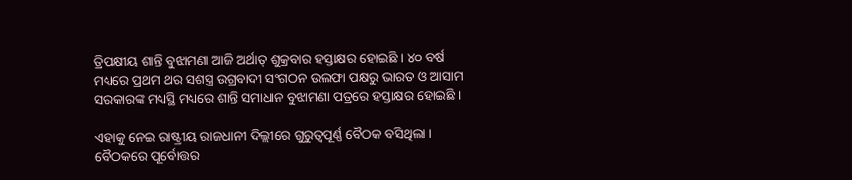ତ୍ରିପକ୍ଷୀୟ ଶାନ୍ତି ବୁଝାମଣା ଆଜି ଅର୍ଥାତ୍ ଶୁକ୍ରବାର ହସ୍ତାକ୍ଷର ହୋଇଛି । ୪୦ ବର୍ଷ ମଧ୍ୟରେ ପ୍ରଥମ ଥର ସଶସ୍ତ୍ର ଉଗ୍ରବାଦୀ ସଂଗଠନ ଉଲଫା ପକ୍ଷରୁ ଭାରତ ଓ ଆସାମ ସରକାରଙ୍କ ମଧ୍ୟସ୍ଥି ମଧ୍ୟରେ ଶାନ୍ତି ସମାଧାନ ବୁଝାମଣା ପତ୍ରରେ ହସ୍ତାକ୍ଷର ହୋଇଛି ।

ଏହାକୁ ନେଇ ରାଷ୍ଟ୍ରୀୟ ରାଜଧାନୀ ଦିଲ୍ଲୀରେ ଗୁରୁତ୍ୱପୂର୍ଣ୍ଣ ବୈଠକ ବସିଥିଲା । ବୈଠକରେ ପୂର୍ବୋତ୍ତର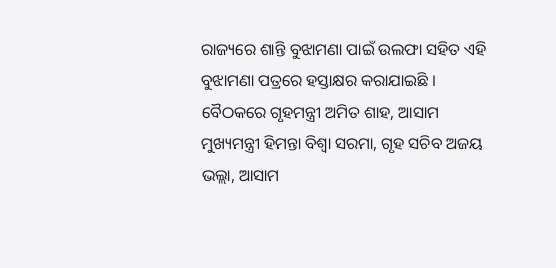ରାଜ୍ୟରେ ଶାନ୍ତି ବୁଝାମଣା ପାଇଁ ଉଲଫା ସହିତ ଏହି ବୁଝାମଣା ପତ୍ରରେ ହସ୍ତାକ୍ଷର କରାଯାଇଛି । ବୈଠକରେ ଗୃହମନ୍ତ୍ରୀ ଅମିତ ଶାହ, ଆସାମ ମୁଖ୍ୟମନ୍ତ୍ରୀ ହିମନ୍ତା ବିଶ୍ୱା ସରମା, ଗୃହ ସଚିବ ଅଜୟ ଭଲ୍ଲା, ଆସାମ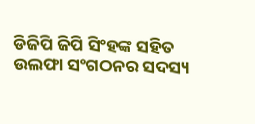ଡିଜିପି ଜିପି ସିଂହଙ୍କ ସହିତ ଉଲଫା ସଂଗଠନର ସଦସ୍ୟ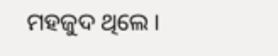ମହଜୁଦ ଥିଲେ ।